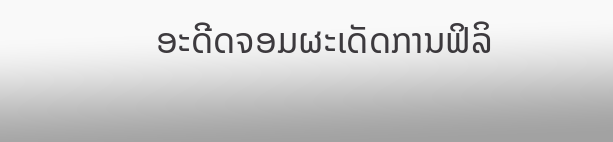ອະດີດຈອມຜະເດັດການຟິລິ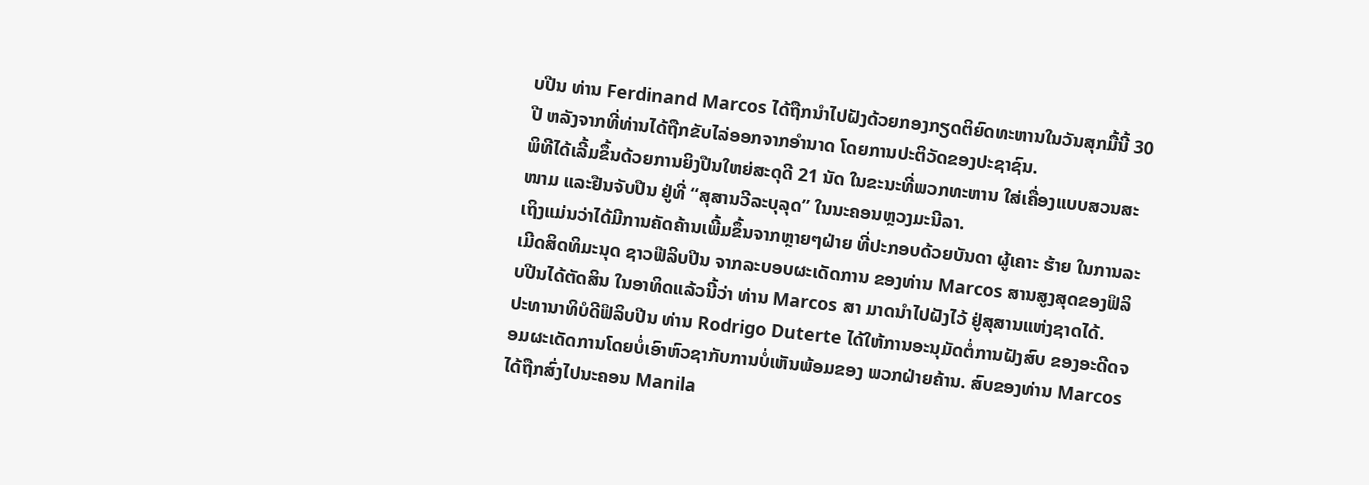ບປີນ ທ່ານ Ferdinand Marcos ໄດ້ຖືກນຳໄປຝັງດ້ວຍກອງກຽດຕິຍົດທະຫານໃນວັນສຸກມື້ນີ້ 30 ປີ ຫລັງຈາກທີ່ທ່ານໄດ້ຖືກຂັບໄລ່ອອກຈາກອຳນາດ ໂດຍການປະຕິວັດຂອງປະຊາຊົນ.
ພິທີໄດ້ເລີ້ມຂຶ້ນດ້ວຍການຍິງປືນໃຫຍ່ສະດຸດີ 21 ນັດ ໃນຂະນະທີ່ພວກທະຫານ ໃສ່ເຄື່ອງແບບສວນສະໜາມ ແລະຢືນຈັບປືນ ຢູ່ທີ່ “ສຸສານວີລະບຸລຸດ” ໃນນະຄອນຫຼວງມະນີລາ.
ເຖິງແມ່ນວ່າໄດ້ມີການຄັດຄ້ານເພີ້ມຂຶ້ນຈາກຫຼາຍໆຝ່າຍ ທີ່ປະກອບດ້ວຍບັນດາ ຜູ້ເຄາະ ຮ້າຍ ໃນການລະເມີດສິດທິມະນຸດ ຊາວຟີລິບປີນ ຈາກລະບອບຜະເດັດການ ຂອງທ່ານ Marcos ສານສູງສຸດຂອງຟິລິບປີນໄດ້ຕັດສິນ ໃນອາທິດແລ້ວນີ້ວ່າ ທ່ານ Marcos ສາ ມາດນຳໄປຝັງໄວ້ ຢູ່ສຸສານແຫ່ງຊາດໄດ້.
ປະທານາທິບໍດີຟິລິບປີນ ທ່ານ Rodrigo Duterte ໄດ້ໃຫ້ການອະນຸມັດຕໍ່ການຝັງສົບ ຂອງອະດີດຈອມຜະເດັດການໂດຍບໍ່ເອົາຫົວຊາກັບການບໍ່ເຫັນພ້ອມຂອງ ພວກຝ່າຍຄ້ານ. ສົບຂອງທ່ານ Marcos ໄດ້ຖືກສົ່ງໄປນະຄອນ Manila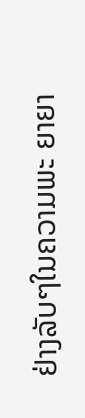ຢ່າງລັບໆໃນຄວາມພະ ຍາຍາ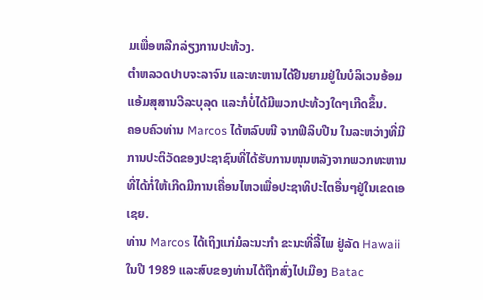ມເພື່ອຫລີກລ່ຽງການປະທ້ວງ.
ຕຳຫລວດປາບຈະລາຈົນ ແລະທະຫານໄດ້ຢືນຍາມຢູ່ໃນບໍລິເວນອ້ອມແອ້ມສຸສານວີລະບຸລຸດ ແລະກໍບໍ່ໄດ້ມີພວກປະທ້ວງໃດໆເກີດຂຶ້ນ.
ຄອບຄົວທ່ານ Marcos ໄດ້ຫລົບໜີ ຈາກຟິລິບປີນ ໃນລະຫວ່າງທີ່ມີການປະຕິວັດຂອງປະຊາຊົນທີ່ໄດ້ຮັບການໜຸນຫລັງຈາກພວກທະຫານ ທີ່ໄດ້ກໍ່ໃຫ້ເກີດມີການເຄື່ອນໄຫວເພື່ອປະຊາທິປະໄຕອື່ນໆຢູ່ໃນເຂດເອເຊຍ.
ທ່ານ Marcos ໄດ້ເຖິງແກ່ມໍລະນະກຳ ຂະນະທີ່ລີ້ໄພ ຢູ່ລັດ Hawaii ໃນປີ 1989 ແລະສົບຂອງທ່ານໄດ້ຖືກສົ່ງໄປເມືອງ Batac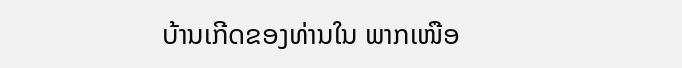ບ້ານເກີດຂອງທ່ານໃນ ພາກເໜືອ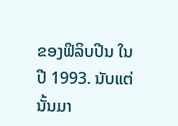ຂອງຟິລິບປີນ ໃນປີ 1993. ນັບແຕ່ນັ້ນມາ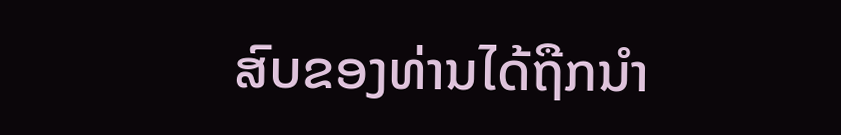ສົບຂອງທ່ານໄດ້ຖືກນຳ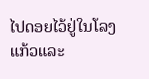ໄປດອຍໄວ້ຢູ່ໃນໂລງແກ້ວແລະ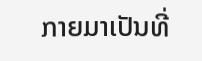ກາຍມາເປັນທີ່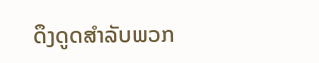ດຶງດູດສຳລັບພວກ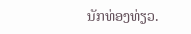ນັກທ່ອງທ່ຽວ.